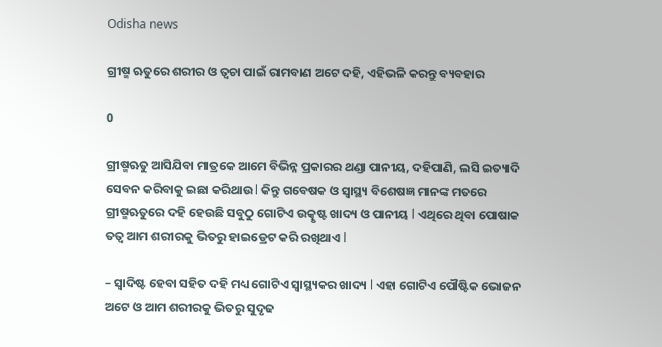Odisha news

ଗ୍ରୀଷ୍ମ ଋତୁରେ ଶରୀର ଓ ତ୍ୱଚା ପାଇଁ ରାମବାଣ ଅଟେ ଦହି, ଏହିଭଳି କରନ୍ତୁ ବ୍ୟବହାର

0

ଗ୍ରୀଷ୍ମଋତୁ ଆସିଯିବା ମାତ୍ରକେ ଆମେ ବିଭିନ୍ନ ପ୍ରକାରର ଥଣ୍ଡା ପାନୀୟ, ଦହିପାଣି, ଲସି ଇତ୍ୟାଦି ସେବନ କରିବାକୁ ଇଛା କରିଥାଉ l କିନ୍ତୁ ଗବେଷକ ଓ ସ୍ୱାସ୍ଥ୍ୟ ବିଶେଷଜ୍ଞ ମାନଙ୍କ ମତରେ ଗ୍ରୀଷ୍ମଋତୁରେ ଦହି ହେଉଛି ସବୁଠୁ ଗୋଟିଏ ଉତ୍କୃଷ୍ଟ ଖାଦ୍ୟ ଓ ପାନୀୟ l ଏଥିରେ ଥିବା ପୋଷାକ ତତ୍ୱ ଆମ ଶରୀରକୁ ଭିତରୁ ହାଇଡ୍ରେଟ କରି ରଖିଥାଏ l

– ସ୍ୱାଦିଷ୍ଟ ହେବା ସହିତ ଦହି ମଧ୍ୟ ଗୋଟିଏ ସ୍ୱାସ୍ଥ୍ୟକର ଖାଦ୍ୟ l ଏହା ଗୋଟିଏ ପୌଷ୍ଟିକ ଭୋଜନ ଅଟେ ଓ ଆମ ଶରୀରକୁ ଭିତରୁ ସୁଦୃଢ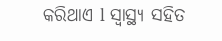କରିଥାଏ l ସ୍ୱାସ୍ଥ୍ୟ ସହିତ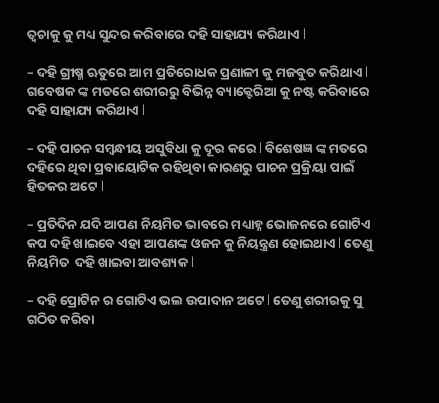ତ୍ୱଚାକୁ କୁ ମଧ୍ୟ ସୁନ୍ଦର କରିବାରେ ଦହି ସାହାଯ୍ୟ କରିଥାଏ l

– ଦହି ଗ୍ରୀଷ୍ମ ଋତୁରେ ଆମ ପ୍ରତିରୋଧକ ପ୍ରଣାଳୀ କୁ ମଜବୁତ କରିଥାଏ l ଗବେଷକ ଙ୍କ ମତରେ ଶରୀରରୁ ବିଭିନ୍ନ ବ୍ୟାକ୍ଟେରିଆ କୁ ନଷ୍ଟ କରିବାରେ ଦହି ସାହାଯ୍ୟ କରିଥାଏ l

– ଦହି ପାଚନ ସମ୍ବନ୍ଧୀୟ ଅସୁବିଧା କୁ ଦୂର କରେ l ବିଶେଷଜ୍ଞ ଙ୍କ ମତରେ ଦହିରେ ଥିବା ପ୍ରବାୟୋଟିକ ରହିଥିବା କାରଣରୁ ପାଚନ ପ୍ରକ୍ରିୟା ପାଇଁ ହିତକର ଅଟେ l

– ପ୍ରତିଦିନ ଯଦି ଆପଣ ନିୟମିତ ଭାବରେ ମଧ୍ୟାହ୍ନ ଭୋଜନରେ ଗୋଟିଏ କପ ଦହି ଖାଇବେ ଏହା ଆପଣଙ୍କ ଓଜନ କୁ ନିୟନ୍ତ୍ରଣ ହୋଇଥାଏ l ତେଣୁ ନିୟମିତ  ଦହି ଖାଇବା ଆବଶ୍ୟକ l

– ଦହି ପ୍ରୋଟିନ ର ଗୋଟିଏ ଭଲ ଉପାଦାନ ଅଟେ l ତେଣୁ ଶରୀରକୁ ସୁ ଗଠିତ କରିବା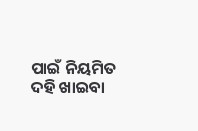ପାଇଁ ନିୟମିତ ଦହି ଖାଇବା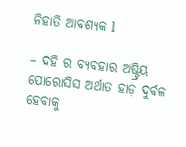ନିହାତି ଆବଶ୍ୟକ l

– ଦହି ର ବ୍ୟବହାର ଅଷ୍ଟ୍ରିୟ ପୋରୋସିସ ଅର୍ଥାତ ହାଡ଼ ଦୁର୍ବଳ ହେବାକୁ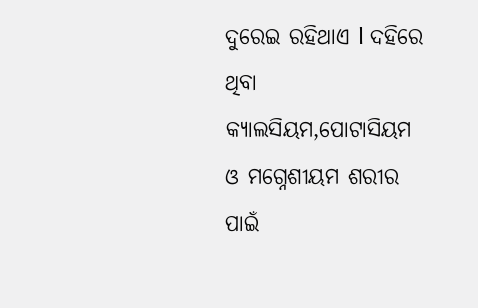ଦୁରେଇ ରହିଥାଏ l ଦହିରେ ଥିବା କ୍ୟାଲସିୟମ,ପୋଟାସିୟମ ଓ ମଗ୍ନେଶୀୟମ ଶରୀର ପାଇଁ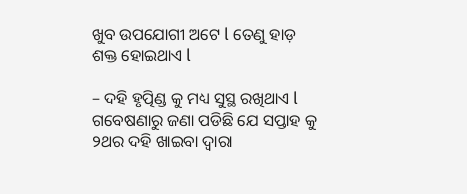ଖୁବ ଉପଯୋଗୀ ଅଟେ l ତେଣୁ ହାଡ଼ ଶକ୍ତ ହୋଇଥାଏ l

– ଦହି ହୃତ୍ପିଣ୍ଡ କୁ ମଧ୍ୟ ସୁସ୍ଥ ରଖିଥାଏ l ଗବେଷଣାରୁ ଜଣା ପଡିଛି ଯେ ସପ୍ତାହ କୁ ୨ଥର ଦହି ଖାଇବା ଦ୍ୱାରା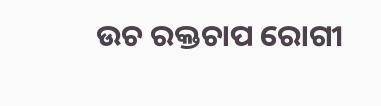ଉଚ ରକ୍ତଚାପ ରୋଗୀ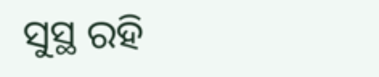ସୁସ୍ଥ ରହି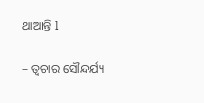ଥାଆନ୍ତି l

– ତ୍ୱଚାର ସୌନ୍ଦର୍ଯ୍ୟ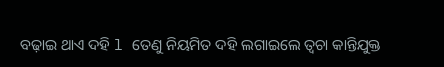ବଢ଼ାଇ ଥାଏ ଦହି l ତେଣୁ ନିୟମିତ ଦହି ଲଗାଇଲେ ତ୍ୱଚା କାନ୍ତିଯୁକ୍ତ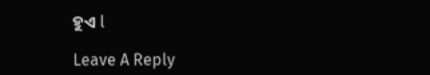ହୁଏ l

Leave A Reply